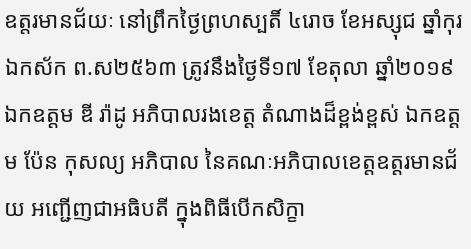ឧត្តរមានជ័យៈ នៅព្រឹកថ្ងៃព្រហស្បតិ៍ ៤រោច ខែអស្សុជ ឆ្នាំកុរ ឯកស័ក ព.ស២៥៦៣ ត្រូវនឹងថ្ងៃទី១៧ ខែតុលា ឆ្នាំ២០១៩ ឯកឧត្តម ឌី រ៉ាដូ អភិបាលរងខេត្ត តំណាងដ៏ខ្ពង់ខ្ពស់ ឯកឧត្តម ប៉ែន កុសល្យ អភិបាល នៃគណៈអភិបាលខេត្តឧត្តរមានជ័យ អញ្ជើញជាអធិបតី ក្នុងពិធីបើកសិក្ខា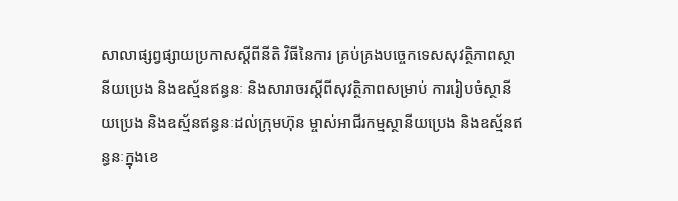សាលាផ្សព្វផ្សាយប្រកាសស្តីពីនីតិ វិធីនៃការ គ្រប់គ្រងបច្ចេកទេសសុវត្ថិភាពស្ថានីយប្រេង និងឧស្ម័នឥន្ធនៈ និងសារាចរស្តីពីសុវត្ថិភាពសម្រាប់ ការរៀបចំស្ថានីយប្រេង និងឧស្ម័នឥន្ធនៈដល់ក្រុមហ៊ុន ម្ចាស់អាជីរកម្មស្ថានីយប្រេង និងឧស្ម័នឥន្ធនៈក្នុងខេ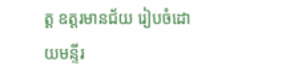ត្ត ឧត្តរមានជ័យ រៀបចំដោយមន្ទីរ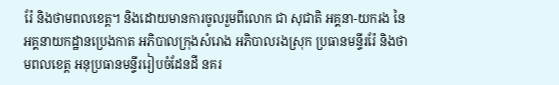រ៉ែ និងថាមពលខេត្ត។ និងដោយមានការចូលរួមពីលោក ជា សុជាតិ អគ្គនា-យករង នៃអគ្គនាយកដ្ឋានប្រេងកាត អភិបាលក្រុងសំរោង អភិបាលរងស្រុក ប្រធានមន្ទីររ៉ែ និងថាមពលខេត្ត អនុប្រធានមន្ទីររៀបចំដែនដី នគរ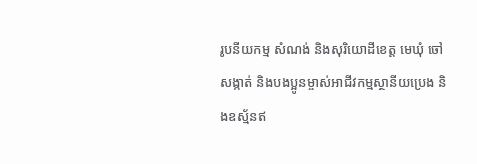រូបនីយកម្ម សំណង់ និងសុរិយោដីខេត្ត មេឃុំ ចៅសង្កាត់ និងបងប្អូនម្ចាស់អាជីវកម្មស្ថានីយប្រេង និងឧស្ម័នឥ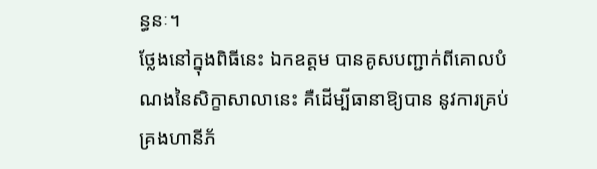ន្ធនៈ។
ថ្លែងនៅក្នុងពិធីនេះ ឯកឧត្តម បានគូសបញ្ជាក់ពីគោលបំណងនៃសិក្ខាសាលានេះ គឺដើម្បីធានាឱ្យបាន នូវការគ្រប់គ្រងហានីភ័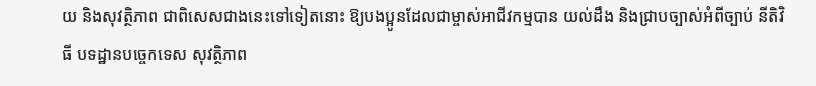យ និងសុវត្ថិភាព ជាពិសេសជាងនេះទៅទៀតនោះ ឱ្យបងប្អូនដែលជាម្ចាស់អាជីវកម្មបាន យល់ដឹង និងជ្រាបច្បាស់អំពីច្បាប់ នីតិវិធី បទដ្ឋានបច្ចេកទេស សុវត្ថិភាព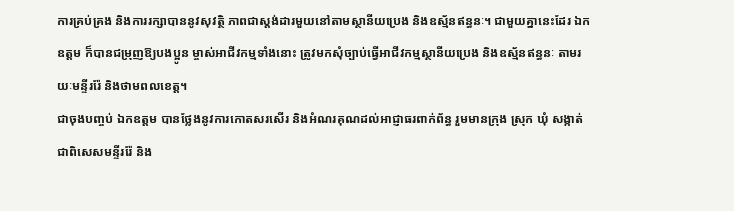ការគ្រប់គ្រង និងការរក្សាបាននូវសុវត្ថិ ភាពជាស្តង់ដារមួយនៅតាមស្ថានីយប្រេង និងឧស្ម័នឥន្ធនៈ។ ជាមួយគ្នានេះដែរ ឯកឧត្តម ក៏បានជម្រុញឱ្យបងប្អូន ម្ចាស់អាជីវកម្មទាំងនោះ ត្រូវមកសុំច្បាប់ធ្វើអាជីវកម្មស្ថានីយប្រេង និងឧស្ម័នឥន្ធនៈ តាមរយៈមន្ទីររ៉ែ និងថាមពលខេត្ត។
ជាចុងបញ្ចប់ ឯកឧត្តម បានថ្លែងនូវការកោតសរសើរ និងអំណរគុណដល់អាជ្ញាធរពាក់ព័ន្ធ រួមមានក្រុង ស្រុក ឃុំ សង្កាត់ ជាពិសេសមន្ទីររ៉ែ និង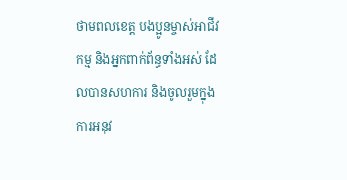ថាមពលខេត្ត បងប្អូនម្ចាស់អាជីវកម្ម និងអ្នកពាក់ព័ន្ធទាំងអស់ ដែលបានសហការ និងចូលរួមក្នុងការអនុវ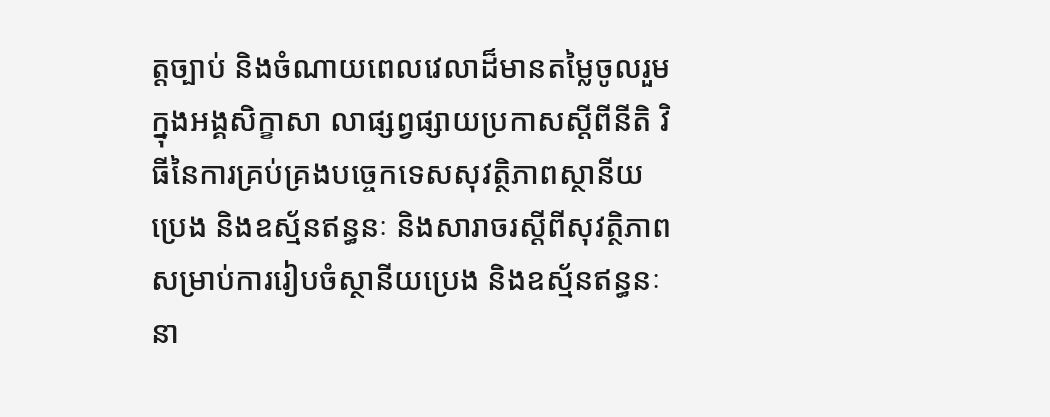ត្តច្បាប់ និងចំណាយពេលវេលាដ៏មានតម្លៃចូលរួមក្នុងអង្គសិក្ខាសា លាផ្សព្វផ្សាយប្រកាសស្តីពីនីតិ វិធីនៃការគ្រប់គ្រងបច្ចេកទេសសុវត្ថិភាពស្ថានីយប្រេង និងឧស្ម័នឥន្ធនៈ និងសារាចរស្តីពីសុវត្ថិភាពសម្រាប់ការរៀបចំស្ថានីយប្រេង និងឧស្ម័នឥន្ធនៈនា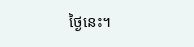ថ្ងៃនេះ។